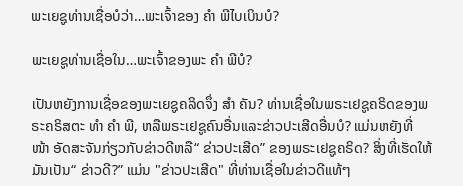ພະເຍຊູທ່ານເຊື່ອບໍວ່າ…ພະເຈົ້າຂອງ ຄຳ ພີໄບເບິນບໍ?

ພະເຍຊູທ່ານເຊື່ອໃນ…ພະເຈົ້າຂອງພະ ຄຳ ພີບໍ?

ເປັນຫຍັງການເຊື່ອຂອງພະເຍຊູຄລິດຈຶ່ງ ສຳ ຄັນ? ທ່ານເຊື່ອໃນພຣະເຢຊູຄຣິດຂອງພຣະຄຣິສຕະ ທຳ ຄຳ ພີ, ຫລືພຣະເຢຊູຄົນອື່ນແລະຂ່າວປະເສີດອື່ນບໍ? ແມ່ນຫຍັງທີ່ ໜ້າ ອັດສະຈັນກ່ຽວກັບຂ່າວດີຫລື“ ຂ່າວປະເສີດ” ຂອງພຣະເຢຊູຄຣິດ? ສິ່ງທີ່ເຮັດໃຫ້ມັນເປັນ“ ຂ່າວດີ?” ແມ່ນ "ຂ່າວປະເສີດ" ທີ່ທ່ານເຊື່ອໃນຂ່າວດີແທ້ໆ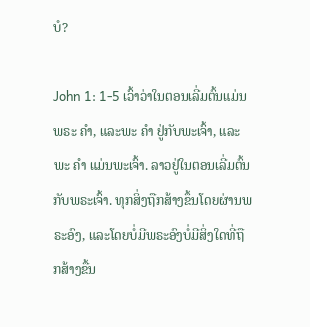ບໍ?

John 1: 1-5 ເວົ້າວ່າໃນຕອນເລີ່ມຕົ້ນແມ່ນພຣະ ຄຳ, ແລະພະ ຄຳ ຢູ່ກັບພະເຈົ້າ, ແລະພະ ຄຳ ແມ່ນພະເຈົ້າ. ລາວຢູ່ໃນຕອນເລີ່ມຕົ້ນກັບພຣະເຈົ້າ. ທຸກສິ່ງຖືກສ້າງຂຶ້ນໂດຍຜ່ານພຣະອົງ, ແລະໂດຍບໍ່ມີພຣະອົງບໍ່ມີສິ່ງໃດທີ່ຖືກສ້າງຂື້ນ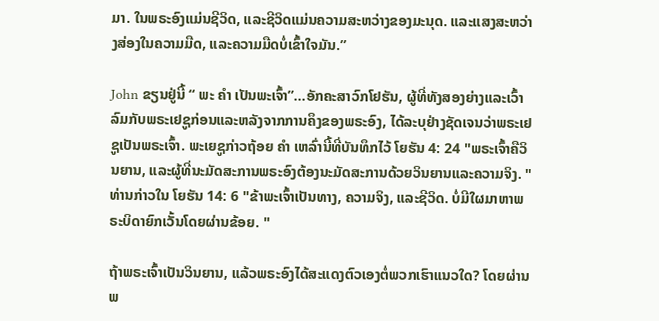ມາ. ໃນພຣະອົງແມ່ນຊີວິດ, ແລະຊີວິດແມ່ນຄວາມສະຫວ່າງຂອງມະນຸດ. ແລະແສງສະຫວ່າງສ່ອງໃນຄວາມມືດ, ແລະຄວາມມືດບໍ່ເຂົ້າໃຈມັນ.”

John ຂຽນຢູ່ນີ້ “ ພະ ຄຳ ເປັນພະເຈົ້າ”…ອັກຄະສາວົກໂຢຮັນ, ຜູ້ທີ່ທັງສອງຍ່າງແລະເວົ້າລົມກັບພຣະເຢຊູກ່ອນແລະຫລັງຈາກການຄຶງຂອງພຣະອົງ, ໄດ້ລະບຸຢ່າງຊັດເຈນວ່າພຣະເຢຊູເປັນພຣະເຈົ້າ. ພະເຍຊູກ່າວຖ້ອຍ ຄຳ ເຫລົ່ານີ້ທີ່ບັນທຶກໄວ້ ໂຍຮັນ 4: 24 "ພຣະເຈົ້າຄືວິນຍານ, ແລະຜູ້ທີ່ນະມັດສະການພຣະອົງຕ້ອງນະມັດສະການດ້ວຍວິນຍານແລະຄວາມຈິງ. " ທ່ານກ່າວໃນ ໂຍຮັນ 14: 6 "ຂ້າພະເຈົ້າເປັນທາງ, ຄວາມຈິງ, ແລະຊີວິດ. ບໍ່ມີໃຜມາຫາພຣະບິດາຍົກເວັ້ນໂດຍຜ່ານຂ້ອຍ. "

ຖ້າພຣະເຈົ້າເປັນວິນຍານ, ແລ້ວພຣະອົງໄດ້ສະແດງຕົວເອງຕໍ່ພວກເຮົາແນວໃດ? ໂດຍຜ່ານພ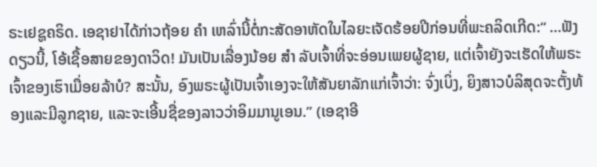ຣະເຢຊູຄຣິດ. ເອຊາຢາໄດ້ກ່າວຖ້ອຍ ຄຳ ເຫລົ່ານີ້ຕໍ່ກະສັດອາຫັດໃນໄລຍະເຈັດຮ້ອຍປີກ່ອນທີ່ພະຄລິດເກີດ:“ …ຟັງດຽວນີ້, ໂອ້ເຊື້ອສາຍຂອງດາວິດ! ມັນເປັນເລື່ອງນ້ອຍ ສຳ ລັບເຈົ້າທີ່ຈະອ່ອນເພຍຜູ້ຊາຍ, ແຕ່ເຈົ້າຍັງຈະເຮັດໃຫ້ພຣະເຈົ້າຂອງເຮົາເມື່ອຍລ້າບໍ? ສະນັ້ນ, ອົງພຣະຜູ້ເປັນເຈົ້າເອງຈະໃຫ້ສັນຍາລັກແກ່ເຈົ້າວ່າ: ຈົ່ງເບິ່ງ, ຍິງສາວບໍລິສຸດຈະຕັ້ງທ້ອງແລະມີລູກຊາຍ, ແລະຈະເອີ້ນຊື່ຂອງລາວວ່າອິມມານູເອນ.” (ເອຊາອີ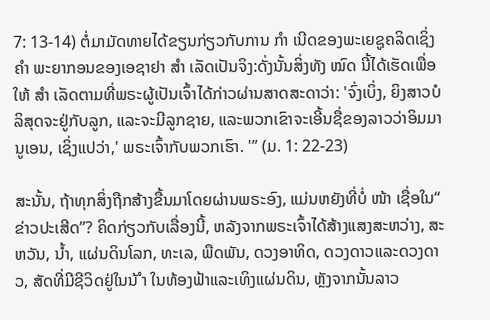7: 13-14) ຕໍ່ມາມັດທາຍໄດ້ຂຽນກ່ຽວກັບການ ກຳ ເນີດຂອງພະເຍຊູຄລິດເຊິ່ງ ຄຳ ພະຍາກອນຂອງເອຊາຢາ ສຳ ເລັດເປັນຈິງ:ດັ່ງນັ້ນສິ່ງທັງ ໝົດ ນີ້ໄດ້ເຮັດເພື່ອໃຫ້ ສຳ ເລັດຕາມທີ່ພຣະຜູ້ເປັນເຈົ້າໄດ້ກ່າວຜ່ານສາດສະດາວ່າ: 'ຈົ່ງເບິ່ງ, ຍິງສາວບໍລິສຸດຈະຢູ່ກັບລູກ, ແລະຈະມີລູກຊາຍ, ແລະພວກເຂົາຈະເອີ້ນຊື່ຂອງລາວວ່າອິມມານູເອນ, ເຊິ່ງແປວ່າ,' ພຣະເຈົ້າກັບພວກເຮົາ. '” (ມ. 1: 22-23)

ສະນັ້ນ, ຖ້າທຸກສິ່ງຖືກສ້າງຂື້ນມາໂດຍຜ່ານພຣະອົງ, ແມ່ນຫຍັງທີ່ບໍ່ ໜ້າ ເຊື່ອໃນ“ ຂ່າວປະເສີດ”? ຄິດກ່ຽວກັບເລື່ອງນີ້, ຫລັງຈາກພຣະເຈົ້າໄດ້ສ້າງແສງສະຫວ່າງ, ສະຫວັນ, ນໍ້າ, ແຜ່ນດິນໂລກ, ທະເລ, ພືດພັນ, ດວງອາທິດ, ດວງດາວແລະດວງດາວ, ສັດທີ່ມີຊີວິດຢູ່ໃນນ້ ຳ ໃນທ້ອງຟ້າແລະເທິງແຜ່ນດິນ, ຫຼັງຈາກນັ້ນລາວ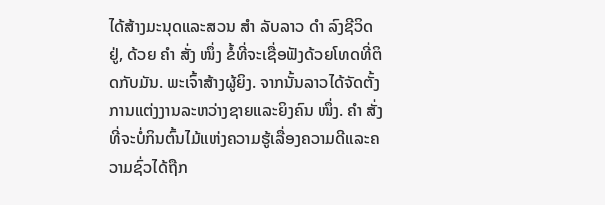ໄດ້ສ້າງມະນຸດແລະສວນ ສຳ ລັບລາວ ດຳ ລົງຊີວິດຢູ່, ດ້ວຍ ຄຳ ສັ່ງ ໜຶ່ງ ຂໍ້ທີ່ຈະເຊື່ອຟັງດ້ວຍໂທດທີ່ຕິດກັບມັນ. ພະເຈົ້າສ້າງຜູ້ຍິງ. ຈາກນັ້ນລາວໄດ້ຈັດຕັ້ງການແຕ່ງງານລະຫວ່າງຊາຍແລະຍິງຄົນ ໜຶ່ງ. ຄຳ ສັ່ງທີ່ຈະບໍ່ກິນຕົ້ນໄມ້ແຫ່ງຄວາມຮູ້ເລື່ອງຄວາມດີແລະຄວາມຊົ່ວໄດ້ຖືກ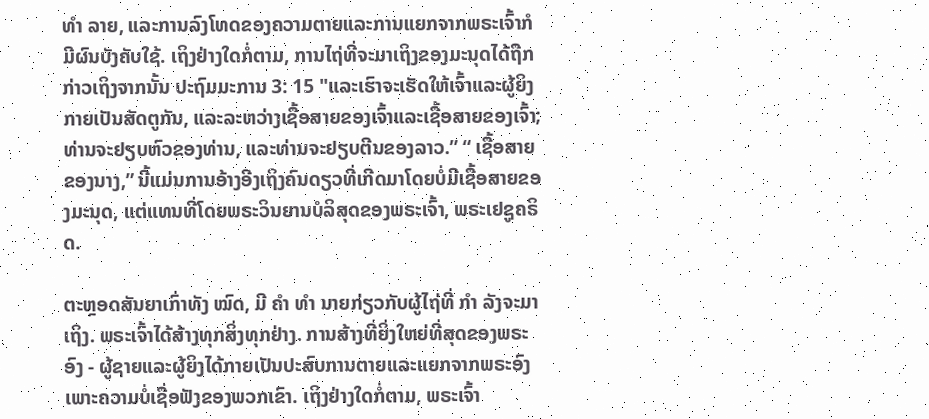ທຳ ລາຍ, ແລະການລົງໂທດຂອງຄວາມຕາຍແລະການແຍກຈາກພຣະເຈົ້າກໍມີຜົນບັງຄັບໃຊ້. ເຖິງຢ່າງໃດກໍ່ຕາມ, ການໄຖ່ທີ່ຈະມາເຖິງຂອງມະນຸດໄດ້ຖືກກ່າວເຖິງຈາກນັ້ນ ປະຖົມມະການ 3: 15 "ແລະເຮົາຈະເຮັດໃຫ້ເຈົ້າແລະຜູ້ຍິງກາຍເປັນສັດຕູກັນ, ແລະລະຫວ່າງເຊື້ອສາຍຂອງເຈົ້າແລະເຊື້ອສາຍຂອງເຈົ້າ; ທ່ານຈະຢຽບຫົວຂອງທ່ານ, ແລະທ່ານຈະຢຽບຕີນຂອງລາວ.” “ ເຊື້ອສາຍຂອງນາງ,” ນີ້ແມ່ນການອ້າງອີງເຖິງຄົນດຽວທີ່ເກີດມາໂດຍບໍ່ມີເຊື້ອສາຍຂອງມະນຸດ, ແຕ່ແທນທີ່ໂດຍພຣະວິນຍານບໍລິສຸດຂອງພຣະເຈົ້າ, ພຣະເຢຊູຄຣິດ.

ຕະຫຼອດສັນຍາເກົ່າທັງ ໝົດ, ມີ ຄຳ ທຳ ນາຍກ່ຽວກັບຜູ້ໄຖ່ທີ່ ກຳ ລັງຈະມາເຖິງ. ພຣະເຈົ້າໄດ້ສ້າງທຸກສິ່ງທຸກຢ່າງ. ການສ້າງທີ່ຍິ່ງໃຫຍ່ທີ່ສຸດຂອງພຣະອົງ - ຜູ້ຊາຍແລະຜູ້ຍິງໄດ້ກາຍເປັນປະສົບການຕາຍແລະແຍກຈາກພຣະອົງເພາະຄວາມບໍ່ເຊື່ອຟັງຂອງພວກເຂົາ. ເຖິງຢ່າງໃດກໍ່ຕາມ, ພຣະເຈົ້າ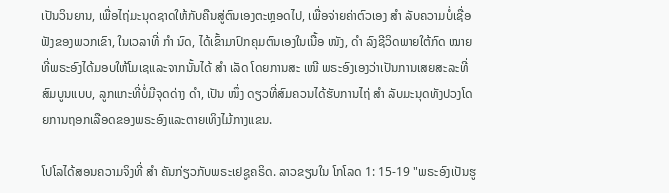ເປັນວິນຍານ, ເພື່ອໄຖ່ມະນຸດຊາດໃຫ້ກັບຄືນສູ່ຕົນເອງຕະຫຼອດໄປ, ເພື່ອຈ່າຍຄ່າຕົວເອງ ສຳ ລັບຄວາມບໍ່ເຊື່ອຟັງຂອງພວກເຂົາ, ໃນເວລາທີ່ ກຳ ນົດ, ໄດ້ເຂົ້າມາປົກຄຸມຕົນເອງໃນເນື້ອ ໜັງ, ດຳ ລົງຊີວິດພາຍໃຕ້ກົດ ໝາຍ ທີ່ພຣະອົງໄດ້ມອບໃຫ້ໂມເຊແລະຈາກນັ້ນໄດ້ ສຳ ເລັດ ໂດຍການສະ ເໜີ ພຣະອົງເອງວ່າເປັນການເສຍສະລະທີ່ສົມບູນແບບ, ລູກແກະທີ່ບໍ່ມີຈຸດດ່າງ ດຳ, ເປັນ ໜຶ່ງ ດຽວທີ່ສົມຄວນໄດ້ຮັບການໄຖ່ ສຳ ລັບມະນຸດທັງປວງໂດຍການຖອກເລືອດຂອງພຣະອົງແລະຕາຍເທິງໄມ້ກາງແຂນ.

ໂປໂລໄດ້ສອນຄວາມຈິງທີ່ ສຳ ຄັນກ່ຽວກັບພຣະເຢຊູຄຣິດ. ລາວຂຽນໃນ ໂກໂລດ 1: 15-19 "ພຣະອົງເປັນຮູ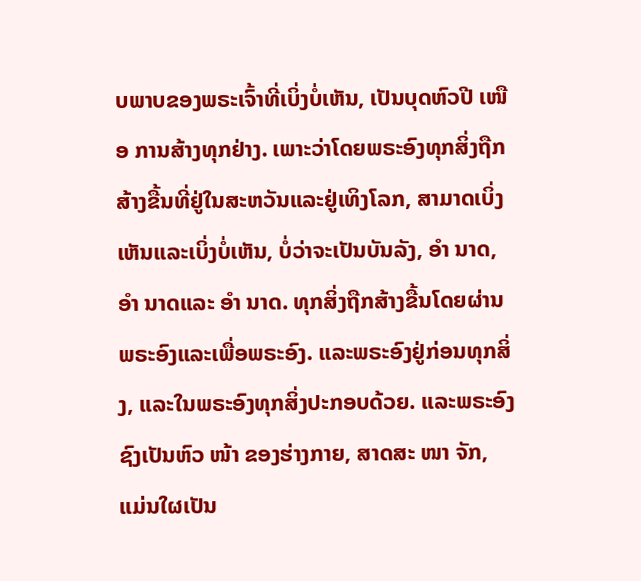ບພາບຂອງພຣະເຈົ້າທີ່ເບິ່ງບໍ່ເຫັນ, ເປັນບຸດຫົວປີ ເໜືອ ການສ້າງທຸກຢ່າງ. ເພາະວ່າໂດຍພຣະອົງທຸກສິ່ງຖືກສ້າງຂື້ນທີ່ຢູ່ໃນສະຫວັນແລະຢູ່ເທິງໂລກ, ສາມາດເບິ່ງເຫັນແລະເບິ່ງບໍ່ເຫັນ, ບໍ່ວ່າຈະເປັນບັນລັງ, ອຳ ນາດ, ອຳ ນາດແລະ ອຳ ນາດ. ທຸກສິ່ງຖືກສ້າງຂື້ນໂດຍຜ່ານພຣະອົງແລະເພື່ອພຣະອົງ. ແລະພຣະອົງຢູ່ກ່ອນທຸກສິ່ງ, ແລະໃນພຣະອົງທຸກສິ່ງປະກອບດ້ວຍ. ແລະພຣະອົງຊົງເປັນຫົວ ໜ້າ ຂອງຮ່າງກາຍ, ສາດສະ ໜາ ຈັກ, ແມ່ນໃຜເປັນ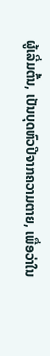ຜູ້ເລີ່ມຕົ້ນ, ເປັນບຸດຫົວປີຈາກຄວາມຕາຍ, ເພື່ອວ່າໃນ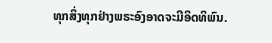ທຸກສິ່ງທຸກຢ່າງພຣະອົງອາດຈະມີອິດທິພົນ.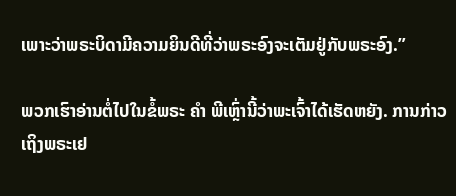ເພາະວ່າພຣະບິດາມີຄວາມຍິນດີທີ່ວ່າພຣະອົງຈະເຕັມຢູ່ກັບພຣະອົງ.”

ພວກເຮົາອ່ານຕໍ່ໄປໃນຂໍ້ພຣະ ຄຳ ພີເຫຼົ່ານີ້ວ່າພະເຈົ້າໄດ້ເຮັດຫຍັງ. ການກ່າວເຖິງພຣະເຢ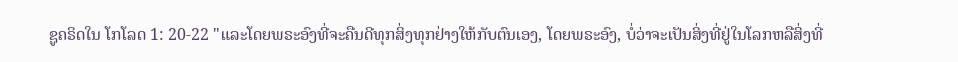ຊູຄຣິດໃນ ໂກໂລດ 1: 20-22 "ແລະໂດຍພຣະອົງທີ່ຈະຄືນດີທຸກສິ່ງທຸກຢ່າງໃຫ້ກັບຕົນເອງ, ໂດຍພຣະອົງ, ບໍ່ວ່າຈະເປັນສິ່ງທີ່ຢູ່ໃນໂລກຫລືສິ່ງທີ່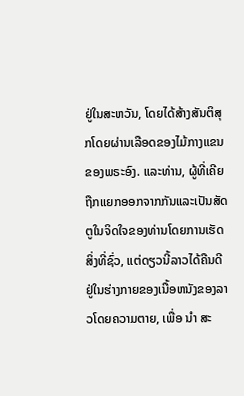ຢູ່ໃນສະຫວັນ, ໂດຍໄດ້ສ້າງສັນຕິສຸກໂດຍຜ່ານເລືອດຂອງໄມ້ກາງແຂນຂອງພຣະອົງ. ແລະທ່ານ, ຜູ້ທີ່ເຄີຍຖືກແຍກອອກຈາກກັນແລະເປັນສັດຕູໃນຈິດໃຈຂອງທ່ານໂດຍການເຮັດສິ່ງທີ່ຊົ່ວ, ແຕ່ດຽວນີ້ລາວໄດ້ຄືນດີຢູ່ໃນຮ່າງກາຍຂອງເນື້ອຫນັງຂອງລາວໂດຍຄວາມຕາຍ, ເພື່ອ ນຳ ສະ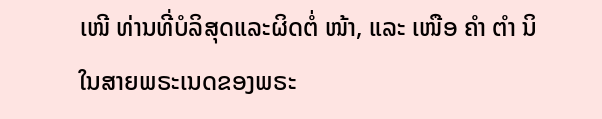ເໜີ ທ່ານທີ່ບໍລິສຸດແລະຜິດຕໍ່ ໜ້າ, ແລະ ເໜືອ ຄຳ ຕຳ ນິໃນສາຍພຣະເນດຂອງພຣະ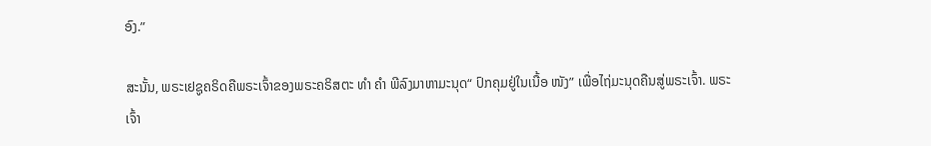ອົງ.”

ສະນັ້ນ, ພຣະເຢຊູຄຣິດຄືພຣະເຈົ້າຂອງພຣະຄຣິສຕະ ທຳ ຄຳ ພີລົງມາຫາມະນຸດ“ ປົກຄຸມຢູ່ໃນເນື້ອ ໜັງ” ເພື່ອໄຖ່ມະນຸດຄືນສູ່ພຣະເຈົ້າ. ພຣະເຈົ້າ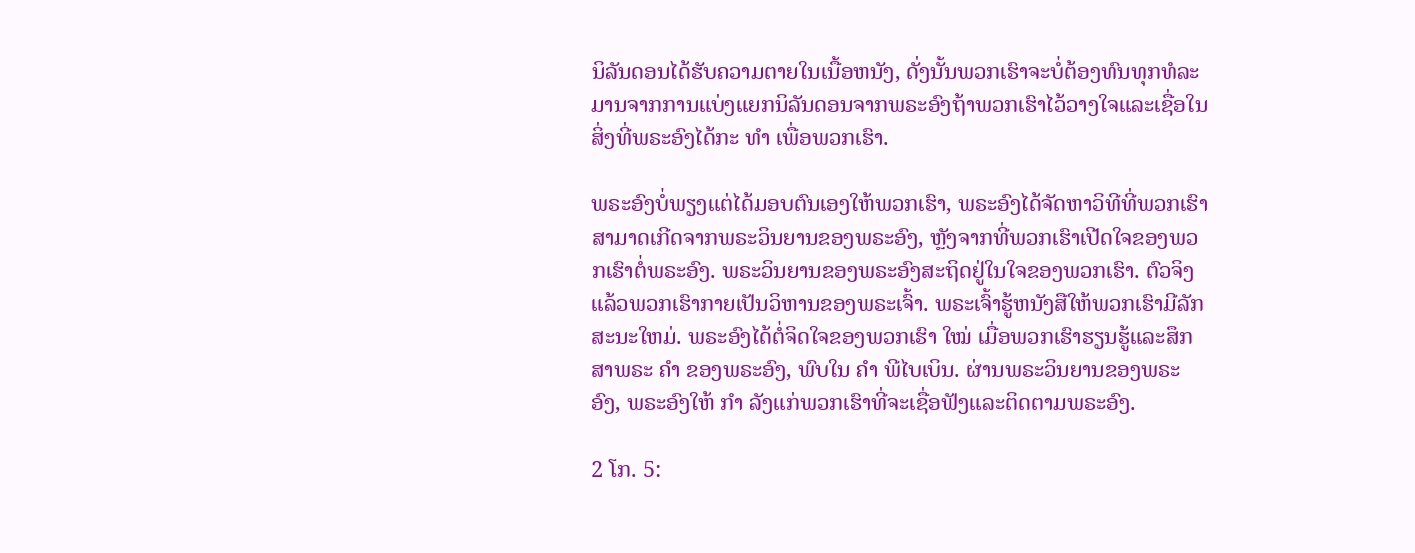ນິລັນດອນໄດ້ຮັບຄວາມຕາຍໃນເນື້ອຫນັງ, ດັ່ງນັ້ນພວກເຮົາຈະບໍ່ຕ້ອງທົນທຸກທໍລະມານຈາກການແບ່ງແຍກນິລັນດອນຈາກພຣະອົງຖ້າພວກເຮົາໄວ້ວາງໃຈແລະເຊື່ອໃນສິ່ງທີ່ພຣະອົງໄດ້ກະ ທຳ ເພື່ອພວກເຮົາ.

ພຣະອົງບໍ່ພຽງແຕ່ໄດ້ມອບຕົນເອງໃຫ້ພວກເຮົາ, ພຣະອົງໄດ້ຈັດຫາວິທີທີ່ພວກເຮົາສາມາດເກີດຈາກພຣະວິນຍານຂອງພຣະອົງ, ຫຼັງຈາກທີ່ພວກເຮົາເປີດໃຈຂອງພວກເຮົາຕໍ່ພຣະອົງ. ພຣະວິນຍານຂອງພຣະອົງສະຖິດຢູ່ໃນໃຈຂອງພວກເຮົາ. ຕົວຈິງແລ້ວພວກເຮົາກາຍເປັນວິຫານຂອງພຣະເຈົ້າ. ພຣະເຈົ້າຮູ້ຫນັງສືໃຫ້ພວກເຮົາມີລັກສະນະໃຫມ່. ພຣະອົງໄດ້ຕໍ່ຈິດໃຈຂອງພວກເຮົາ ໃໝ່ ເມື່ອພວກເຮົາຮຽນຮູ້ແລະສຶກສາພຣະ ຄຳ ຂອງພຣະອົງ, ພົບໃນ ຄຳ ພີໄບເບິນ. ຜ່ານພຣະວິນຍານຂອງພຣະອົງ, ພຣະອົງໃຫ້ ກຳ ລັງແກ່ພວກເຮົາທີ່ຈະເຊື່ອຟັງແລະຕິດຕາມພຣະອົງ.

2 ໂກ. 5: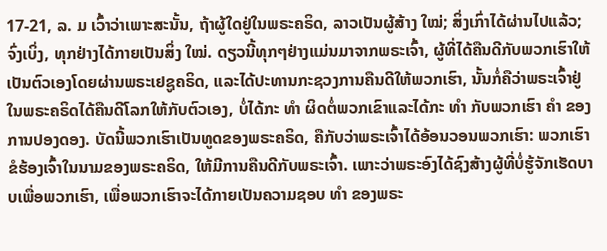17-21, ລ. ມ ເວົ້າວ່າເພາະສະນັ້ນ, ຖ້າຜູ້ໃດຢູ່ໃນພຣະຄຣິດ, ລາວເປັນຜູ້ສ້າງ ໃໝ່; ສິ່ງເກົ່າໄດ້ຜ່ານໄປແລ້ວ; ຈົ່ງເບິ່ງ, ທຸກຢ່າງໄດ້ກາຍເປັນສິ່ງ ໃໝ່. ດຽວນີ້ທຸກໆຢ່າງແມ່ນມາຈາກພຣະເຈົ້າ, ຜູ້ທີ່ໄດ້ຄືນດີກັບພວກເຮົາໃຫ້ເປັນຕົວເອງໂດຍຜ່ານພຣະເຢຊູຄຣິດ, ແລະໄດ້ປະທານກະຊວງການຄືນດີໃຫ້ພວກເຮົາ, ນັ້ນກໍ່ຄືວ່າພຣະເຈົ້າຢູ່ໃນພຣະຄຣິດໄດ້ຄືນດີໂລກໃຫ້ກັບຕົວເອງ, ບໍ່ໄດ້ກະ ທຳ ຜິດຕໍ່ພວກເຂົາແລະໄດ້ກະ ທຳ ກັບພວກເຮົາ ຄຳ ຂອງການປອງດອງ. ບັດນີ້ພວກເຮົາເປັນທູດຂອງພຣະຄຣິດ, ຄືກັບວ່າພຣະເຈົ້າໄດ້ອ້ອນວອນພວກເຮົາ: ພວກເຮົາຂໍຮ້ອງເຈົ້າໃນນາມຂອງພຣະຄຣິດ, ໃຫ້ມີການຄືນດີກັບພຣະເຈົ້າ. ເພາະວ່າພຣະອົງໄດ້ຊົງສ້າງຜູ້ທີ່ບໍ່ຮູ້ຈັກເຮັດບາບເພື່ອພວກເຮົາ, ເພື່ອພວກເຮົາຈະໄດ້ກາຍເປັນຄວາມຊອບ ທຳ ຂອງພຣະ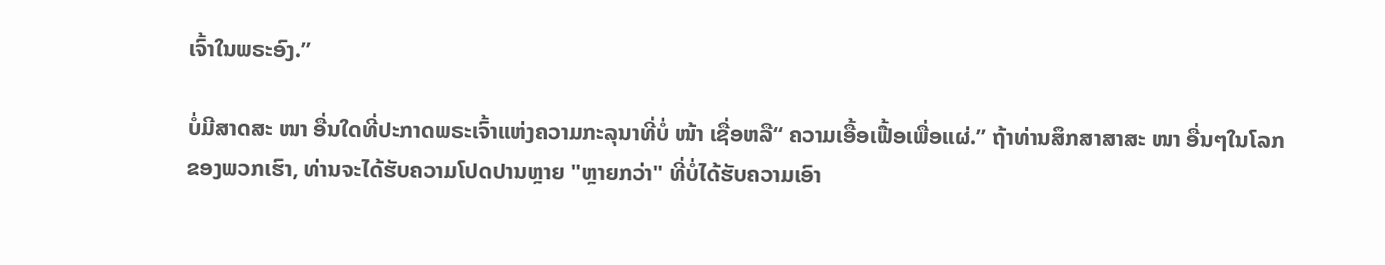ເຈົ້າໃນພຣະອົງ.”

ບໍ່ມີສາດສະ ໜາ ອື່ນໃດທີ່ປະກາດພຣະເຈົ້າແຫ່ງຄວາມກະລຸນາທີ່ບໍ່ ໜ້າ ເຊື່ອຫລື“ ຄວາມເອື້ອເຟື້ອເພື່ອແຜ່.” ຖ້າທ່ານສຶກສາສາສະ ໜາ ອື່ນໆໃນໂລກຂອງພວກເຮົາ, ທ່ານຈະໄດ້ຮັບຄວາມໂປດປານຫຼາຍ "ຫຼາຍກວ່າ" ທີ່ບໍ່ໄດ້ຮັບຄວາມເອົາ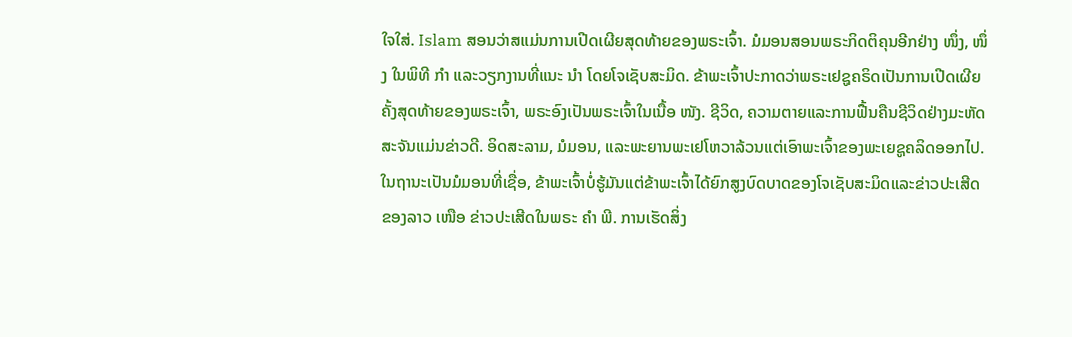ໃຈໃສ່. Islam ສອນວ່າສແມ່ນການເປີດເຜີຍສຸດທ້າຍຂອງພຣະເຈົ້າ. ມໍມອນສອນພຣະກິດຕິຄຸນອີກຢ່າງ ໜຶ່ງ, ໜຶ່ງ ໃນພິທີ ກຳ ແລະວຽກງານທີ່ແນະ ນຳ ໂດຍໂຈເຊັບສະມິດ. ຂ້າພະເຈົ້າປະກາດວ່າພຣະເຢຊູຄຣິດເປັນການເປີດເຜີຍຄັ້ງສຸດທ້າຍຂອງພຣະເຈົ້າ, ພຣະອົງເປັນພຣະເຈົ້າໃນເນື້ອ ໜັງ. ຊີວິດ, ຄວາມຕາຍແລະການຟື້ນຄືນຊີວິດຢ່າງມະຫັດສະຈັນແມ່ນຂ່າວດີ. ອິດສະລາມ, ມໍມອນ, ແລະພະຍານພະເຢໂຫວາລ້ວນແຕ່ເອົາພະເຈົ້າຂອງພະເຍຊູຄລິດອອກໄປ. ໃນຖານະເປັນມໍມອນທີ່ເຊື່ອ, ຂ້າພະເຈົ້າບໍ່ຮູ້ມັນແຕ່ຂ້າພະເຈົ້າໄດ້ຍົກສູງບົດບາດຂອງໂຈເຊັບສະມິດແລະຂ່າວປະເສີດຂອງລາວ ເໜືອ ຂ່າວປະເສີດໃນພຣະ ຄຳ ພີ. ການເຮັດສິ່ງ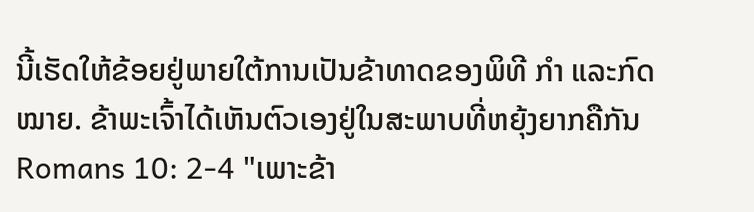ນີ້ເຮັດໃຫ້ຂ້ອຍຢູ່ພາຍໃຕ້ການເປັນຂ້າທາດຂອງພິທີ ກຳ ແລະກົດ ໝາຍ. ຂ້າພະເຈົ້າໄດ້ເຫັນຕົວເອງຢູ່ໃນສະພາບທີ່ຫຍຸ້ງຍາກຄືກັນ Romans 10: 2-4 "ເພາະຂ້າ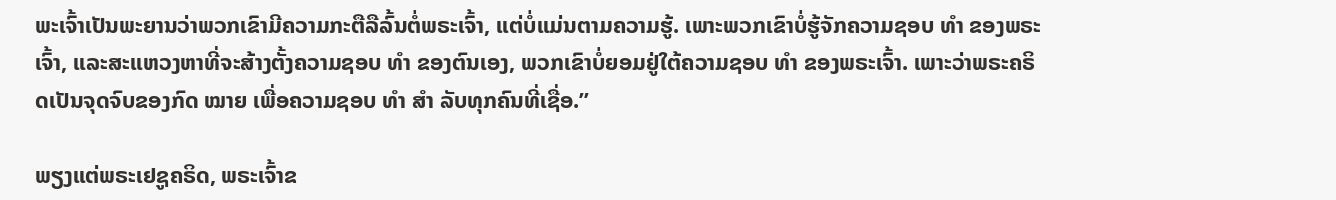ພະເຈົ້າເປັນພະຍານວ່າພວກເຂົາມີຄວາມກະຕືລືລົ້ນຕໍ່ພຣະເຈົ້າ, ແຕ່ບໍ່ແມ່ນຕາມຄວາມຮູ້. ເພາະພວກເຂົາບໍ່ຮູ້ຈັກຄວາມຊອບ ທຳ ຂອງພຣະເຈົ້າ, ແລະສະແຫວງຫາທີ່ຈະສ້າງຕັ້ງຄວາມຊອບ ທຳ ຂອງຕົນເອງ, ພວກເຂົາບໍ່ຍອມຢູ່ໃຕ້ຄວາມຊອບ ທຳ ຂອງພຣະເຈົ້າ. ເພາະວ່າພຣະຄຣິດເປັນຈຸດຈົບຂອງກົດ ໝາຍ ເພື່ອຄວາມຊອບ ທຳ ສຳ ລັບທຸກຄົນທີ່ເຊື່ອ.”

ພຽງແຕ່ພຣະເຢຊູຄຣິດ, ພຣະເຈົ້າຂ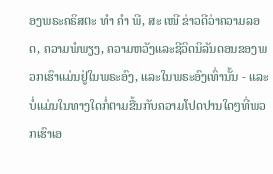ອງພຣະຄຣິສຕະ ທຳ ຄຳ ພີ, ສະ ເໜີ ຂ່າວດີວ່າຄວາມລອດ, ຄວາມພໍພຽງ, ຄວາມຫວັງແລະຊີວິດນິລັນດອນຂອງພວກເຮົາແມ່ນຢູ່ໃນພຣະອົງ, ແລະໃນພຣະອົງເທົ່ານັ້ນ - ແລະບໍ່ແມ່ນໃນທາງໃດກໍ່ຕາມຂື້ນກັບຄວາມໂປດປານໃດໆທີ່ພວກເຮົາເອ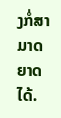ງກໍ່ສາມາດຍາດໄດ້.